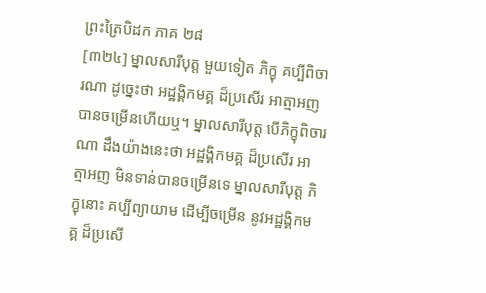ព្រះត្រៃបិដក ភាគ ២៨
[៣២៤] ម្នាលសារីបុត្ត មួយទៀត ភិក្ខុ គប្បីពិចារណា ដូច្នេះថា អដ្ឋង្គិកមគ្គ ដ៏ប្រសើរ អាត្មាអញ បានចម្រើនហើយឬ។ ម្នាលសារីបុត្ត បើភិក្ខុពិចារណា ដឹងយ៉ាងនេះថា អដ្ឋង្គិកមគ្គ ដ៏ប្រសើរ អាត្មាអញ មិនទាន់បានចម្រើនទេ ម្នាលសារីបុត្ត ភិក្ខុនោះ គប្បីព្យាយាម ដើម្បីចម្រើន នូវអដ្ឋង្គិកមគ្គ ដ៏ប្រសើ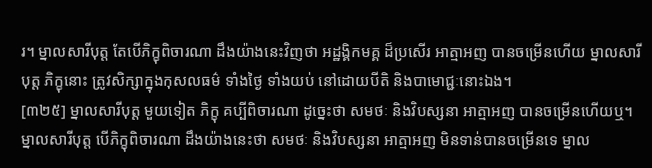រ។ ម្នាលសារីបុត្ត តែបើភិក្ខុពិចារណា ដឹងយ៉ាងនេះវិញថា អដ្ឋង្គិកមគ្គ ដ៏ប្រសើរ អាត្មាអញ បានចម្រើនហើយ ម្នាលសារីបុត្ត ភិក្ខុនោះ ត្រូវសិក្សាក្នុងកុសលធម៌ ទាំងថ្ងៃ ទាំងយប់ នៅដោយបីតិ និងបាមោជ្ជៈនោះឯង។
[៣២៥] ម្នាលសារីបុត្ត មួយទៀត ភិក្ខុ គប្បីពិចារណា ដូច្នេះថា សមថៈ និងវិបស្សនា អាត្មាអញ បានចម្រើនហើយឬ។ ម្នាលសារីបុត្ត បើភិក្ខុពិចារណា ដឹងយ៉ាងនេះថា សមថៈ និងវិបស្សនា អាត្មាអញ មិនទាន់បានចម្រើនទេ ម្នាល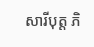សារីបុត្ត ភិ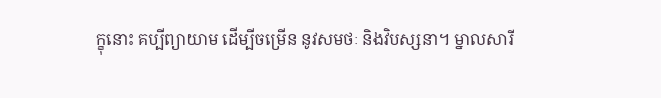ក្ខុនោះ គប្បីព្យាយាម ដើម្បីចម្រើន នូវសមថៈ និងវិបស្សនា។ ម្នាលសារី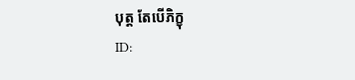បុត្ត តែបើភិក្ខុ
ID: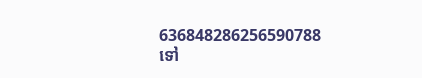636848286256590788
ទៅ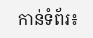កាន់ទំព័រ៖